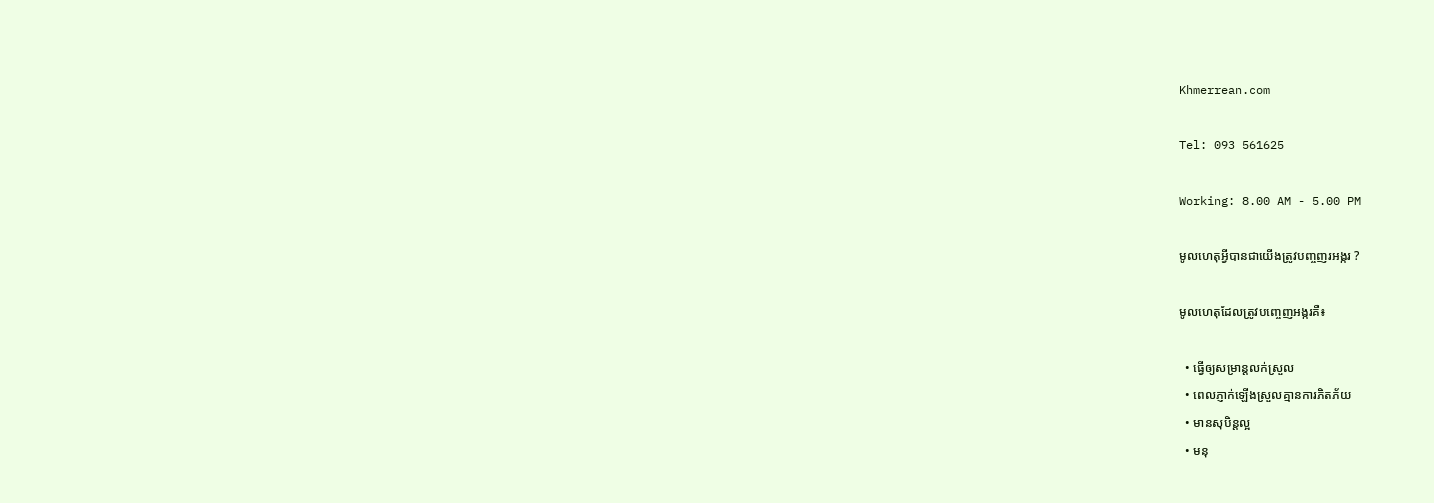Khmerrean.com

Tel: 093 561625

Working: 8.00 AM - 5.00 PM

មូលហេតុអ្វីបានជាយើងត្រូវបញ្ចញរអង្ករ ?

មូលហេតុដែលត្រូវបញ្ចេញអង្ករគឺ៖

  • ធ្វើឲ្យសម្រាន្តលក់ស្រួល
  • ពេលភ្ញាក់ឡើងស្រួលគ្មានការភិតភ័យ
  • មានសុបិន្តល្អ
  • មនុ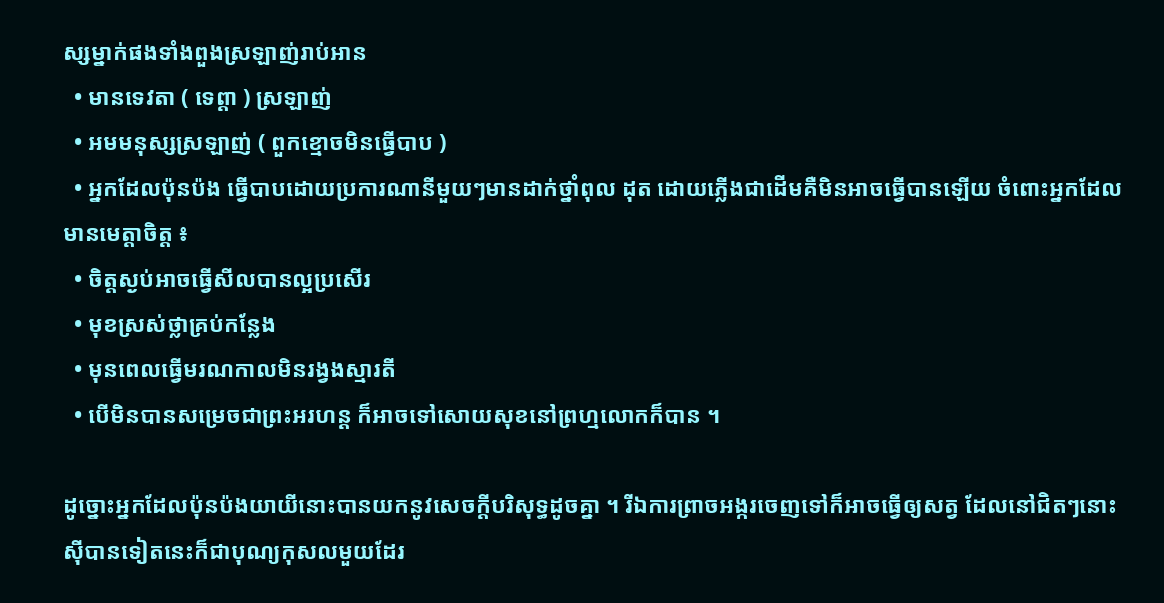ស្សម្នាក់ផងទាំងពួងស្រឡាញ់រាប់អាន
  • មានទេវតា ( ទេព្តា ) ស្រឡាញ់
  • អមមនុស្សស្រឡាញ់ ( ពួកខ្មោចមិនធ្វើបាប )
  • អ្នកដែលប៉ុនប៉ង ធ្វើបាបដោយប្រការណានីមួយៗមានដាក់ថ្នាំពុល ដុត ដោយភ្លើងជាដើមគឺមិនអាចធ្វើបានឡើយ ចំពោះអ្នកដែលមានមេត្តាចិត្ត ៖
  • ចិត្តស្ងប់អាចធ្វើសីលបានល្អប្រសើរ
  • មុខស្រស់ថ្លាគ្រប់កន្លែង
  • មុនពេលធ្វើមរណកាលមិនរង្វងស្មារតី
  • បើមិនបានសម្រេចជាព្រះអរហន្ត ក៏អាចទៅសោយសុខនៅព្រហ្មលោកក៏បាន ។

ដូច្នោះអ្នកដែលប៉ុនប៉ងយាយីនោះបានយកនូវសេចក្តីបរិសុទ្ធដូចគ្នា ។ រីឯការព្រាចអង្ករចេញទៅក៏អាចធ្វើឲ្យសត្វ ដែលនៅជិតៗនោះស៊ីបានទៀតនេះក៏ជាបុណ្យកុសលមួយដែរ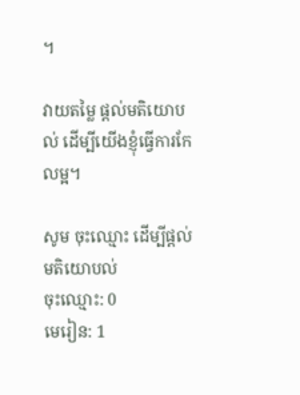។

វាយតម្លៃ ផ្តល់មតិយោបល់ ដើម្បីយើងខ្ញុំធ្វើការកែលម្អ។

សូម ចុះឈ្មោះ ដើម្បីផ្តល់មតិយោបល់
ចុះឈ្មោះ: 0
មេរៀន: 1